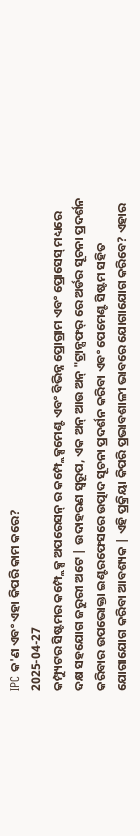IPC କ'ଣ ଏବଂ ଏହା କିପରି କାମ କରେ?
2025-04-27
କମ୍ପ୍ୟୁଟର ସିଷ୍ଟମର କମ୍ପ୍ଲେକ୍ସ ଅପରେସନ୍ ର କମ୍ପ୍ଲେକ୍ସମେଣ୍ଟ ଏବଂ ବିଭିନ୍ନ ପ୍ରୋଗ୍ରାମ ଏବଂ ପ୍ରୋସେସ୍ ମଧ୍ୟରେ ଦକ୍ଷ ସହଯୋଗ ଜରୁରୀ ଅଟେ | ଉଦାହରଣ ସ୍ୱରୂପ, ଏକ ଅନ୍ ଆଉ ଅନ୍ "ଟ୍ରାନ୍ସଫର୍ ରେ ଅର୍ଡର ସୂଚନା ପ୍ରଦର୍ଶନ କରିବାର ଉପଭୋକ୍ତା ଇଣ୍ଟରଫେସରେ ଉତ୍ପାଦ ସୂଚନା ପ୍ରଦର୍ଶନ କରିବା ଏବଂ ପେମେଣ୍ଟ ସିଷ୍ଟମ ସହିତ ଯୋଗାଯୋଗ କରିବା ଆବଶ୍ୟକ | ଏହି ପ୍ରକ୍ରିୟା କିପରି ପ୍ରଭାବଶାଳୀ ଭାବରେ ଯୋଗାଯୋଗ କରିବେ? ଏହାର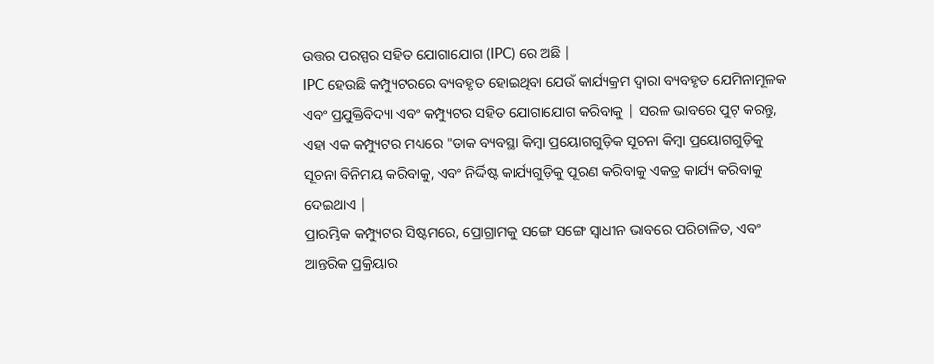ଉତ୍ତର ପରସ୍ପର ସହିତ ଯୋଗାଯୋଗ (IPC) ରେ ଅଛି |
IPC ହେଉଛି କମ୍ପ୍ୟୁଟରରେ ବ୍ୟବହୃତ ହୋଇଥିବା ଯେଉଁ କାର୍ଯ୍ୟକ୍ରମ ଦ୍ୱାରା ବ୍ୟବହୃତ ଯେମିନାମୂଳକ ଏବଂ ପ୍ରଯୁକ୍ତିବିଦ୍ୟା ଏବଂ କମ୍ପ୍ୟୁଟର ସହିତ ଯୋଗାଯୋଗ କରିବାକୁ | ସରଳ ଭାବରେ ପୁଟ୍ କରନ୍ତୁ, ଏହା ଏକ କମ୍ପ୍ୟୁଟର ମଧ୍ୟରେ "ଡାକ ବ୍ୟବସ୍ଥା କିମ୍ବା ପ୍ରୟୋଗଗୁଡ଼ିକ ସୂଚନା କିମ୍ବା ପ୍ରୟୋଗଗୁଡ଼ିକୁ ସୂଚନା ବିନିମୟ କରିବାକୁ, ଏବଂ ନିର୍ଦ୍ଦିଷ୍ଟ କାର୍ଯ୍ୟଗୁଡ଼ିକୁ ପୂରଣ କରିବାକୁ ଏକତ୍ର କାର୍ଯ୍ୟ କରିବାକୁ ଦେଇଥାଏ |
ପ୍ରାରମ୍ଭିକ କମ୍ପ୍ୟୁଟର ସିଷ୍ଟମରେ, ପ୍ରୋଗ୍ରାମକୁ ସଙ୍ଗେ ସଙ୍ଗେ ସ୍ୱାଧୀନ ଭାବରେ ପରିଚାଳିତ, ଏବଂ ଆନ୍ତରିକ ପ୍ରକ୍ରିୟାର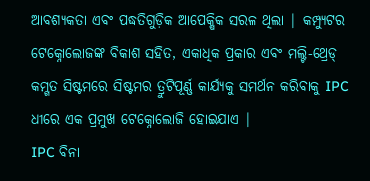ଆବଶ୍ୟକତା ଏବଂ ପଦ୍ଧତିଗୁଡ଼ିକ ଆପେକ୍ଷିକ ସରଳ ଥିଲା | କମ୍ପ୍ୟୁଟର ଟେକ୍ନୋଲୋଜଙ୍କ ବିକାଶ ସହିତ, ଏକାଧିକ ପ୍ରକାର ଏବଂ ମଲ୍ଟି-ଥ୍ରେଡ୍ କମ୍ଗତ ସିଷ୍ଟମରେ ସିଷ୍ଟମର ତ୍ରୁଟିପୂର୍ଣ୍ଣ କାର୍ଯ୍ୟକୁ ସମର୍ଥନ କରିବାକୁ IPC ଧୀରେ ଏକ ପ୍ରମୁଖ ଟେକ୍ନୋଲୋଜି ହୋଇଯାଏ |
IPC ବିନା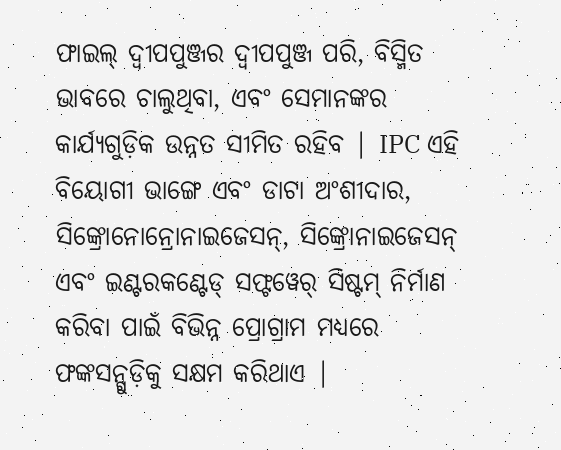ଫାଇଲ୍ ଦ୍ୱୀପପୁଞ୍ଜର ଦ୍ୱୀପପୁଞ୍ଜ ପରି, ବିସ୍ମିତ ଭାବରେ ଚାଲୁଥିବା, ଏବଂ ସେମାନଙ୍କର କାର୍ଯ୍ୟଗୁଡ଼ିକ ଉନ୍ନତ ସୀମିତ ରହିବ | IPC ଏହି ବିୟୋଗୀ ଭାଙ୍ଗେ ଏବଂ ଡାଟା ଅଂଶୀଦାର, ସିଙ୍କ୍ରୋନୋନ୍ରୋନାଇଜେସନ୍, ସିଙ୍କ୍ରୋନାଇଜେସନ୍ ଏବଂ ଇଣ୍ଟରକଣ୍ଟେଡ୍ ସଫ୍ଟୱେର୍ ସିଷ୍ଟମ୍ ନିର୍ମାଣ କରିବା ପାଇଁ ବିଭିନ୍ନ ପ୍ରୋଗ୍ରାମ ମଧ୍ୟରେ ଫଙ୍କସନ୍ଗୁଡ଼ିକୁ ସକ୍ଷମ କରିଥାଏ |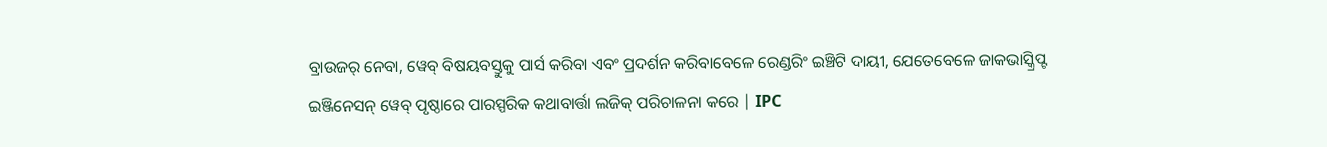ବ୍ରାଉଜର୍ ନେବା, ୱେବ୍ ବିଷୟବସ୍ତୁକୁ ପାର୍ସ କରିବା ଏବଂ ପ୍ରଦର୍ଶନ କରିବାବେଳେ ରେଣ୍ଡରିଂ ଇଞ୍ଚିଟି ଦାୟୀ, ଯେତେବେଳେ ଜାକଭାସ୍କ୍ରିପ୍ଟ ଇଞ୍ଜିନେସନ୍ ୱେବ୍ ପୃଷ୍ଠାରେ ପାରସ୍ପରିକ କଥାବାର୍ତ୍ତା ଲଜିକ୍ ପରିଚାଳନା କରେ | IPC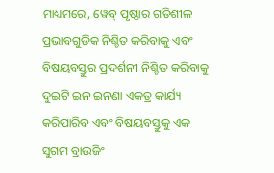ମାଧ୍ୟମରେ, ୱେବ୍ ପୃଷ୍ଠାର ଗତିଶୀଳ ପ୍ରଭାବଗୁଡିକ ନିଶ୍ଚିତ କରିବାକୁ ଏବଂ ବିଷୟବସ୍ତୁର ପ୍ରଦର୍ଶନୀ ନିଶ୍ଚିତ କରିବାକୁ ଦୁଇଟି ଇନ ଇନଣା ଏକତ୍ର କାର୍ଯ୍ୟ କରିପାରିବ ଏବଂ ବିଷୟବସ୍ତୁକୁ ଏକ ସୁଗମ ବ୍ରାଉଜିଂ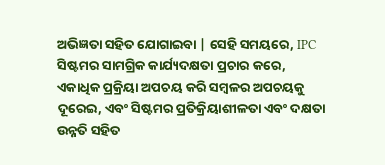ଅଭିଜ୍ଞତା ସହିତ ଯୋଗାଇବା | ସେହି ସମୟରେ, IPC ସିଷ୍ଟମର ସାମଗ୍ରିକ କାର୍ଯ୍ୟଦକ୍ଷତା ପ୍ରଚାର କରେ, ଏକାଧିକ ପ୍ରକ୍ରିୟା ଅପଚୟ କରି ସମ୍ବଳର ଅପଚୟକୁ ଦୂରେଇ, ଏବଂ ସିଷ୍ଟମର ପ୍ରତିକ୍ରିୟାଶୀଳତା ଏବଂ ଦକ୍ଷତା ଉନ୍ନତି ସହିତ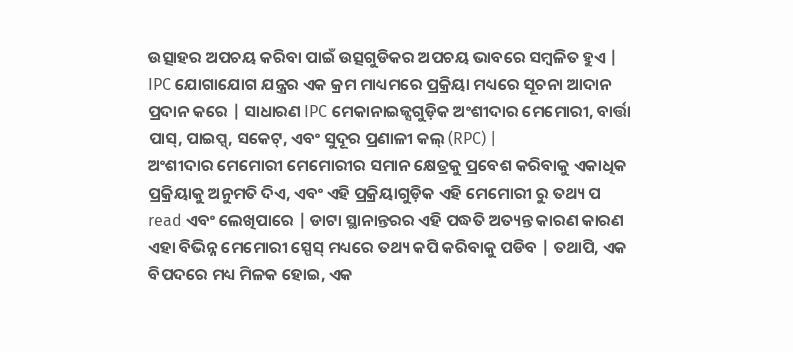ଉତ୍ସାହର ଅପଚୟ କରିବା ପାଇଁ ଉତ୍ସଗୁଡିକର ଅପଚୟ ଭାବରେ ସମ୍ବଳିତ ହୁଏ |
IPC ଯୋଗାଯୋଗ ଯନ୍ତ୍ରର ଏକ କ୍ରମ ମାଧ୍ୟମରେ ପ୍ରକ୍ରିୟା ମଧ୍ୟରେ ସୂଚନା ଆଦାନ ପ୍ରଦାନ କରେ | ସାଧାରଣ IPC ମେକାନାଇଜ୍ସଗୁଡ଼ିକ ଅଂଶୀଦାର ମେମୋରୀ, ବାର୍ତ୍ତା ପାସ୍, ପାଇପ୍ସ୍, ସକେଟ୍, ଏବଂ ସୁଦୂର ପ୍ରଣାଳୀ କଲ୍ (RPC) |
ଅଂଶୀଦାର ମେମୋରୀ ମେମୋରୀର ସମାନ କ୍ଷେତ୍ରକୁ ପ୍ରବେଶ କରିବାକୁ ଏକାଧିକ ପ୍ରକ୍ରିୟାକୁ ଅନୁମତି ଦିଏ, ଏବଂ ଏହି ପ୍ରକ୍ରିୟାଗୁଡ଼ିକ ଏହି ମେମୋରୀ ରୁ ତଥ୍ୟ ପ read ଏବଂ ଲେଖିପାରେ | ଡାଟା ସ୍ଥାନାନ୍ତରର ଏହି ପଦ୍ଧତି ଅତ୍ୟନ୍ତ କାରଣ କାରଣ ଏହା ବିଭିନ୍ନ ମେମୋରୀ ସ୍ପେସ୍ ମଧ୍ୟରେ ତଥ୍ୟ କପି କରିବାକୁ ପଡିବ | ତଥାପି, ଏକ ବିପଦରେ ମଧ୍ୟ ମିଳକ ହୋଇ, ଏକ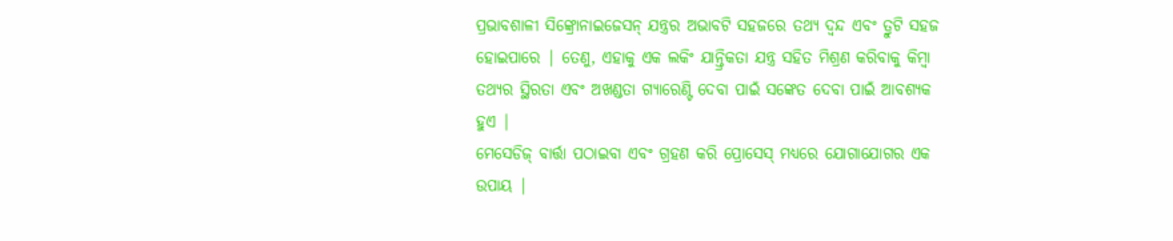ପ୍ରଭାବଶାଳୀ ସିଙ୍କ୍ରୋନାଇଜେସନ୍ ଯନ୍ତ୍ରର ଅଭାବଟି ସହଜରେ ତଥ୍ୟ ଦ୍ୱନ୍ଦ ଏବଂ ତ୍ରୁଟି ସହଜ ହୋଇପାରେ | ତେଣୁ, ଏହାକୁ ଏକ ଲକିଂ ଯାନ୍ତ୍ରିକତା ଯନ୍ତ୍ର ସହିତ ମିଶ୍ରଣ କରିବାକୁ କିମ୍ବା ତଥ୍ୟର ସ୍ଥିରତା ଏବଂ ଅଖଣ୍ଡତା ଗ୍ୟାରେଣ୍ଟି ଦେବା ପାଇଁ ସଙ୍କେତ ଦେବା ପାଇଁ ଆବଶ୍ୟକ ହୁଏ |
ମେସେଡିଜ୍ ବାର୍ତ୍ତା ପଠାଇବା ଏବଂ ଗ୍ରହଣ କରି ପ୍ରୋସେସ୍ ମଧ୍ୟରେ ଯୋଗାଯୋଗର ଏକ ଉପାୟ |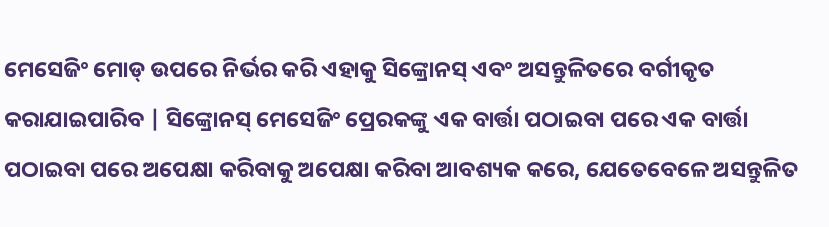ମେସେଜିଂ ମୋଡ୍ ଉପରେ ନିର୍ଭର କରି ଏହାକୁ ସିଙ୍କ୍ରୋନସ୍ ଏବଂ ଅସନ୍ତୁଳିତରେ ବର୍ଗୀକୃତ କରାଯାଇପାରିବ | ସିଙ୍କ୍ରୋନସ୍ ମେସେଜିଂ ପ୍ରେରକଙ୍କୁ ଏକ ବାର୍ତ୍ତା ପଠାଇବା ପରେ ଏକ ବାର୍ତ୍ତା ପଠାଇବା ପରେ ଅପେକ୍ଷା କରିବାକୁ ଅପେକ୍ଷା କରିବା ଆବଶ୍ୟକ କରେ, ଯେତେବେଳେ ଅସନ୍ତୁଳିତ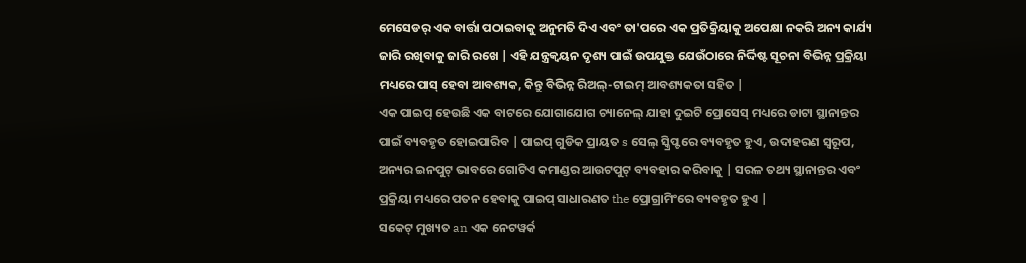ମେସେଡର୍ ଏକ ବାର୍ତ୍ତା ପଠାଇବାକୁ ଅନୁମତି ଦିଏ ଏବଂ ତା'ପରେ ଏକ ପ୍ରତିକ୍ରିୟାକୁ ଅପେକ୍ଷା ନକରି ଅନ୍ୟ କାର୍ଯ୍ୟ ଜାରି ରଖିବାକୁ ଜାରି ରଖେ | ଏହି ଯନ୍ତ୍ରକ୍ୱୟନ ଦୃଶ୍ୟ ପାଇଁ ଉପଯୁକ୍ତ ଯେଉଁଠାରେ ନିର୍ଦ୍ଦିଷ୍ଟ ସୂଚନା ବିଭିନ୍ନ ପ୍ରକ୍ରିୟା ମଧ୍ୟରେ ପାସ୍ ହେବା ଆବଶ୍ୟକ, କିନ୍ତୁ ବିଭିନ୍ନ ରିଅଲ୍-ଟାଇମ୍ ଆବଶ୍ୟକତା ସହିତ |
ଏକ ପାଇପ୍ ହେଉଛି ଏକ ବାଟରେ ଯୋଗାଯୋଗ ଚ୍ୟାନେଲ୍ ଯାହା ଦୁଇଟି ପ୍ରୋସେସ୍ ମଧ୍ୟରେ ଡାଟା ସ୍ଥାନାନ୍ତର ପାଇଁ ବ୍ୟବହୃତ ହୋଇପାରିବ | ପାଇପ୍ ଗୁଡିକ ପ୍ରାୟତ s ସେଲ୍ ସ୍କ୍ରିପ୍ଟରେ ବ୍ୟବହୃତ ହୁଏ, ଉଦାହରଣ ସ୍ୱରୂପ, ଅନ୍ୟର ଇନପୁଟ୍ ଭାବରେ ଗୋଟିଏ କମାଣ୍ଡର ଆଉଟପୁଟ୍ ବ୍ୟବହାର କରିବାକୁ | ସରଳ ତଥ୍ୟ ସ୍ଥାନାନ୍ତର ଏବଂ ପ୍ରକ୍ରିୟା ମଧ୍ୟରେ ପତନ ହେବାକୁ ପାଇପ୍ ସାଧାରଣତ the ପ୍ରୋଗ୍ରାମିଂରେ ବ୍ୟବହୃତ ହୁଏ |
ସକେଟ୍ ମୁଖ୍ୟତ an ଏକ ନେଟୱର୍କ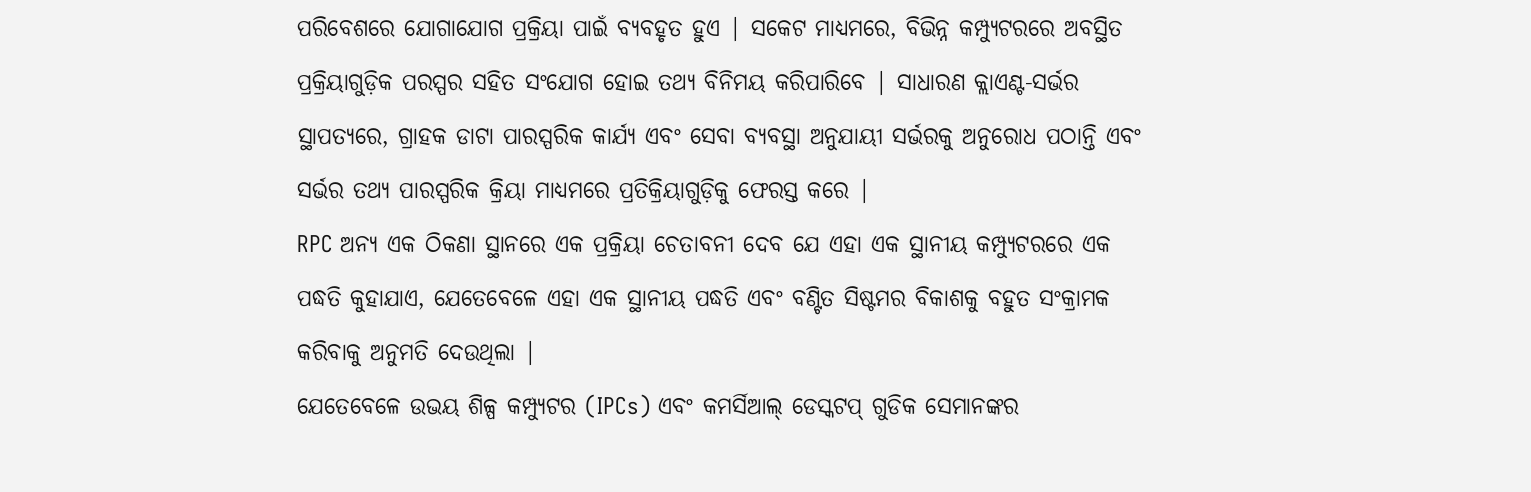ପରିବେଶରେ ଯୋଗାଯୋଗ ପ୍ରକ୍ରିୟା ପାଇଁ ବ୍ୟବହୃତ ହୁଏ | ସକେଟ ମାଧ୍ୟମରେ, ବିଭିନ୍ନ କମ୍ପ୍ୟୁଟରରେ ଅବସ୍ଥିତ ପ୍ରକ୍ରିୟାଗୁଡ଼ିକ ପରସ୍ପର ସହିତ ସଂଯୋଗ ହୋଇ ତଥ୍ୟ ବିନିମୟ କରିପାରିବେ | ସାଧାରଣ କ୍ଲାଏଣ୍ଟ-ସର୍ଭର ସ୍ଥାପତ୍ୟରେ, ଗ୍ରାହକ ଡାଟା ପାରସ୍ପରିକ କାର୍ଯ୍ୟ ଏବଂ ସେବା ବ୍ୟବସ୍ଥା ଅନୁଯାୟୀ ସର୍ଭରକୁ ଅନୁରୋଧ ପଠାନ୍ତି ଏବଂ ସର୍ଭର ତଥ୍ୟ ପାରସ୍ପରିକ କ୍ରିୟା ମାଧ୍ୟମରେ ପ୍ରତିକ୍ରିୟାଗୁଡ଼ିକୁ ଫେରସ୍ତ କରେ |
RPC ଅନ୍ୟ ଏକ ଠିକଣା ସ୍ଥାନରେ ଏକ ପ୍ରକ୍ରିୟା ଚେତାବନୀ ଦେବ ଯେ ଏହା ଏକ ସ୍ଥାନୀୟ କମ୍ପ୍ୟୁଟରରେ ଏକ ପଦ୍ଧତି କୁହାଯାଏ, ଯେତେବେଳେ ଏହା ଏକ ସ୍ଥାନୀୟ ପଦ୍ଧତି ଏବଂ ବଣ୍ଟିତ ସିଷ୍ଟମର ବିକାଶକୁ ବହୁତ ସଂକ୍ରାମକ କରିବାକୁ ଅନୁମତି ଦେଉଥିଲା |
ଯେତେବେଳେ ଉଭୟ ଶିଳ୍ପ କମ୍ପ୍ୟୁଟର (IPCs) ଏବଂ କମର୍ସିଆଲ୍ ଡେସ୍କଟପ୍ ଗୁଡିକ ସେମାନଙ୍କର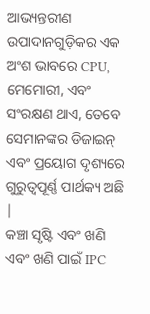ଆଭ୍ୟନ୍ତରୀଣ ଉପାଦାନଗୁଡ଼ିକର ଏକ ଅଂଶ ଭାବରେ CPU, ମେମୋରୀ, ଏବଂ ସଂରକ୍ଷଣ ଥାଏ, ତେବେ ସେମାନଙ୍କର ଡିଜାଇନ୍ ଏବଂ ପ୍ରୟୋଗ ଦୃଶ୍ୟରେ ଗୁରୁତ୍ୱପୂର୍ଣ୍ଣ ପାର୍ଥକ୍ୟ ଅଛି |
କଞ୍ଚା ସୃଷ୍ଟି ଏବଂ ଖଣି ଏବଂ ଖଣି ପାଇଁ IPC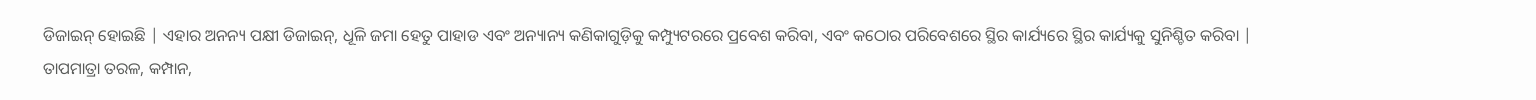ଡିଜାଇନ୍ ହୋଇଛି | ଏହାର ଅନନ୍ୟ ପକ୍ଷୀ ଡିଜାଇନ୍, ଧୂଳି ଜମା ହେତୁ ପାହାଡ ଏବଂ ଅନ୍ୟାନ୍ୟ କଣିକାଗୁଡ଼ିକୁ କମ୍ପ୍ୟୁଟରରେ ପ୍ରବେଶ କରିବା, ଏବଂ କଠୋର ପରିବେଶରେ ସ୍ଥିର କାର୍ଯ୍ୟରେ ସ୍ଥିର କାର୍ଯ୍ୟକୁ ସୁନିଶ୍ଚିତ କରିବା |
ତାପମାତ୍ରା ତରଳ, କମ୍ପାନ,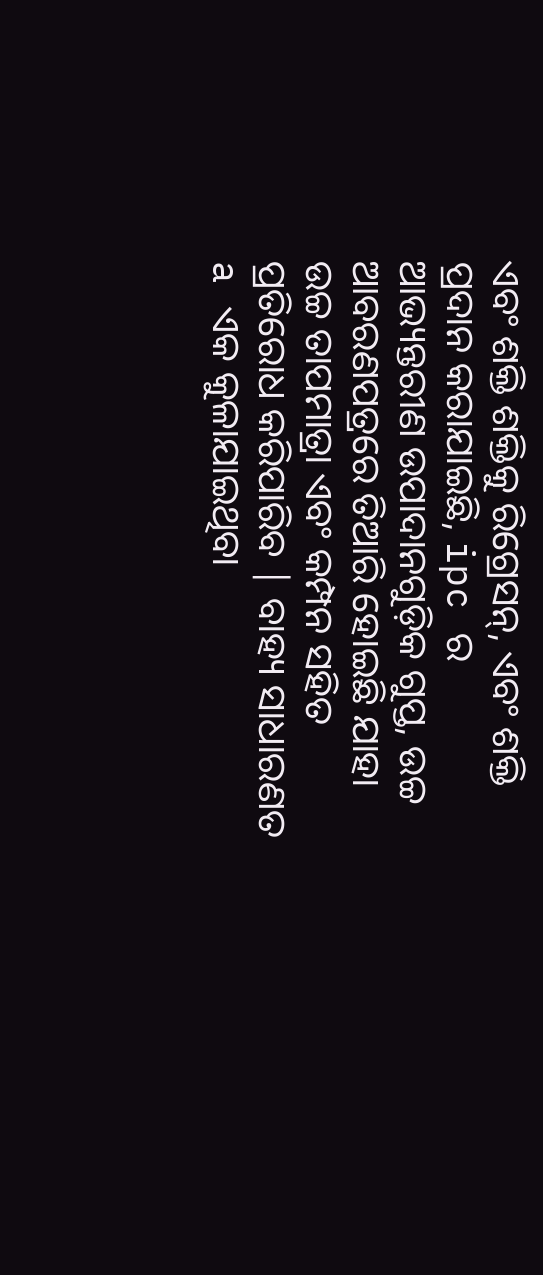ଏବଂ ଶକ୍ତି ଶକ୍ତିକୁ ରିଗ୍ରେସନ୍, ଏବଂ ଶକ୍ତି ପ୍ରଦାନ କରାଯାଇଛି, ipc ର ଆଭ୍ୟନ୍ତରୀଣ ଉପାଦାନଗୁଡ଼ିକ ଗୁପ୍ତ, ଉଚ୍ଚ ଆବରଣପତ୍ରରେ ତିଆରି ହୋଇଛି ଯାହା ଉଚ୍ଚ ତାପମାତ୍ରା ଏବଂ କମ୍ପନ ସହିତ ପ୍ରତିରୋଧ କରିପାରିବ | ବାହ୍ୟ ସାଧାରଣତ a ଏକ କୁଳାଯାଇଥିବା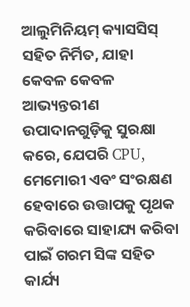ଆଲୁମିନିୟମ୍ କ୍ୟାସସିସ୍ ସହିତ ନିର୍ମିତ, ଯାହା କେବଳ କେବଳ ଆଭ୍ୟନ୍ତରୀଣ ଉପାଦାନଗୁଡ଼ିକୁ ସୁରକ୍ଷା କରେ, ଯେପରି CPU, ମେମୋରୀ ଏବଂ ସଂରକ୍ଷଣ ହେବାରେ ଉତ୍ତାପକୁ ପୃଥକ କରିବାରେ ସାହାଯ୍ୟ କରିବା ପାଇଁ ଗରମ ସିଙ୍କ ସହିତ କାର୍ଯ୍ୟ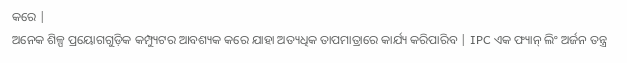କରେ |
ଅନେକ ଶିଳ୍ପ ପ୍ରୟୋଗଗୁଡ଼ିକ କମ୍ପ୍ୟୁଟର ଆବଶ୍ୟକ କରେ ଯାହା ଅତ୍ୟଧିକ ତାପମାତ୍ରାରେ କାର୍ଯ୍ୟ କରିପାରିବ | IPC ଏକ ଫ୍ୟାନ୍ ଲିଂ ଅର୍ଜନ ତନ୍ତ୍ର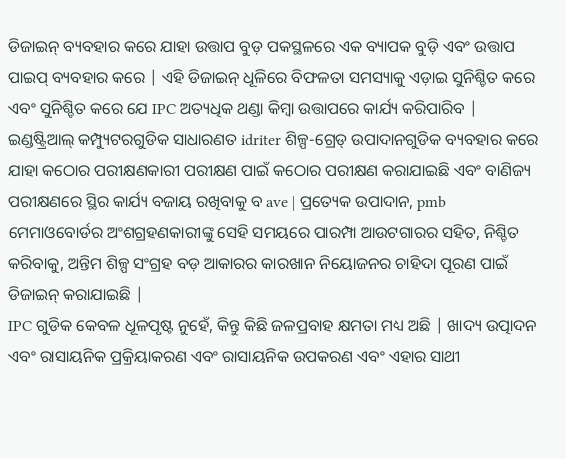ଡିଜାଇନ୍ ବ୍ୟବହାର କରେ ଯାହା ଉତ୍ତାପ ବୁଡ଼ ପକସ୍ଥଳରେ ଏକ ବ୍ୟାପକ ବୁଡ଼ି ଏବଂ ଉତ୍ତାପ ପାଇପ୍ ବ୍ୟବହାର କରେ | ଏହି ଡିଜାଇନ୍ ଧୂଳିରେ ବିଫଳତା ସମସ୍ୟାକୁ ଏଡ଼ାଇ ସୁନିଶ୍ଚିତ କରେ ଏବଂ ସୁନିଶ୍ଚିତ କରେ ଯେ IPC ଅତ୍ୟଧିକ ଥଣ୍ଡା କିମ୍ବା ଉତ୍ତାପରେ କାର୍ଯ୍ୟ କରିପାରିବ |
ଇଣ୍ଡଷ୍ଟ୍ରିଆଲ୍ କମ୍ପ୍ୟୁଟରଗୁଡିକ ସାଧାରଣତ idriter ଶିଳ୍ପ-ଗ୍ରେଡ୍ ଉପାଦାନଗୁଡିକ ବ୍ୟବହାର କରେ ଯାହା କଠୋର ପରୀକ୍ଷଣକାରୀ ପରୀକ୍ଷଣ ପାଇଁ କଠୋର ପରୀକ୍ଷଣ କରାଯାଇଛି ଏବଂ ବାଣିଜ୍ୟ ପରୀକ୍ଷଣରେ ସ୍ଥିର କାର୍ଯ୍ୟ ବଜାୟ ରଖିବାକୁ ବ ave | ପ୍ରତ୍ୟେକ ଉପାଦାନ, pmb ମେମାଓବୋର୍ଡର ଅଂଶଗ୍ରହଣକାରୀଙ୍କୁ ସେହି ସମୟରେ ପାରମ୍ପା ଆଉଟଗାରର ସହିତ, ନିଶ୍ଚିତ କରିବାକୁ, ଅନ୍ତିମ ଶିଳ୍ପ ସଂଗ୍ରହ ବଡ଼ ଆକାରର କାରଖାନ ନିୟୋଜନର ଚାହିଦା ପୂରଣ ପାଇଁ ଡିଜାଇନ୍ କରାଯାଇଛି |
IPC ଗୁଡିକ କେବଳ ଧୂଳପୃଷ୍ଟ ନୁହେଁ, କିନ୍ତୁ କିଛି ଜଳପ୍ରବାହ କ୍ଷମତା ମଧ୍ୟ ଅଛି | ଖାଦ୍ୟ ଉତ୍ପାଦନ ଏବଂ ରାସାୟନିକ ପ୍ରକ୍ରିୟାକରଣ ଏବଂ ରାସାୟନିକ ଉପକରଣ ଏବଂ ଏହାର ସାଥୀ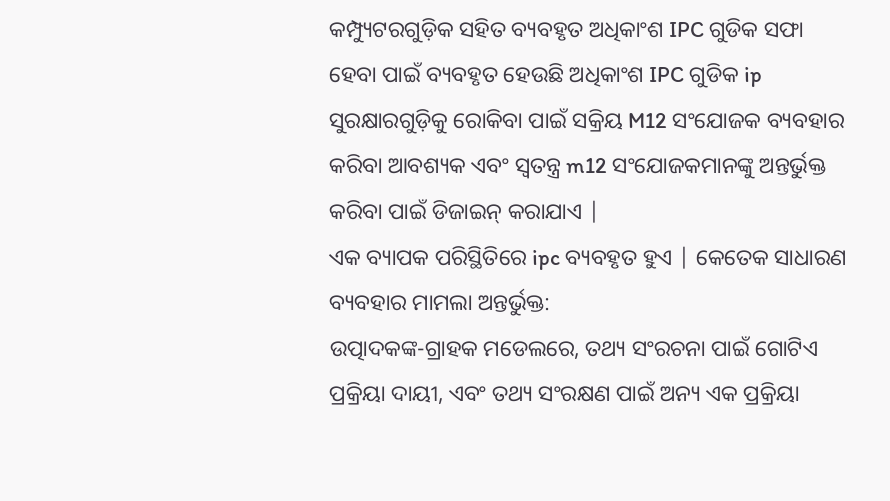କମ୍ପ୍ୟୁଟରଗୁଡ଼ିକ ସହିତ ବ୍ୟବହୃତ ଅଧିକାଂଶ IPC ଗୁଡିକ ସଫା ହେବା ପାଇଁ ବ୍ୟବହୃତ ହେଉଛି ଅଧିକାଂଶ IPC ଗୁଡିକ ip ସୁରକ୍ଷାରଗୁଡ଼ିକୁ ରୋକିବା ପାଇଁ ସକ୍ରିୟ M12 ସଂଯୋଜକ ବ୍ୟବହାର କରିବା ଆବଶ୍ୟକ ଏବଂ ସ୍ୱତନ୍ତ୍ର m12 ସଂଯୋଜକମାନଙ୍କୁ ଅନ୍ତର୍ଭୁକ୍ତ କରିବା ପାଇଁ ଡିଜାଇନ୍ କରାଯାଏ |
ଏକ ବ୍ୟାପକ ପରିସ୍ଥିତିରେ ipc ବ୍ୟବହୃତ ହୁଏ | କେତେକ ସାଧାରଣ ବ୍ୟବହାର ମାମଲା ଅନ୍ତର୍ଭୁକ୍ତ:
ଉତ୍ପାଦକଙ୍କ-ଗ୍ରାହକ ମଡେଲରେ, ତଥ୍ୟ ସଂରଚନା ପାଇଁ ଗୋଟିଏ ପ୍ରକ୍ରିୟା ଦାୟୀ, ଏବଂ ତଥ୍ୟ ସଂରକ୍ଷଣ ପାଇଁ ଅନ୍ୟ ଏକ ପ୍ରକ୍ରିୟା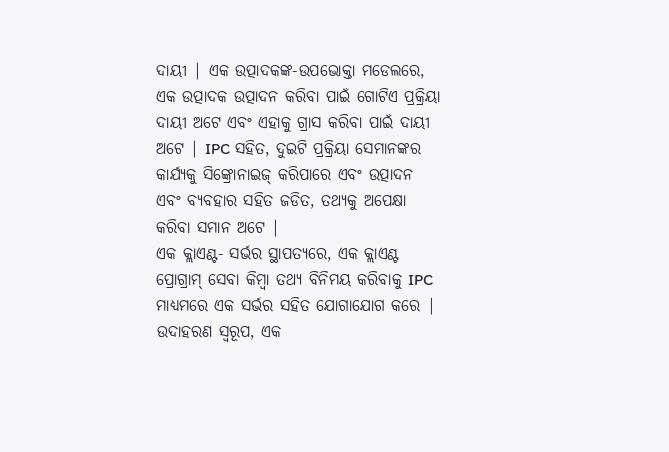ଦାୟୀ | ଏକ ଉତ୍ପାଦକଙ୍କ-ଉପଭୋକ୍ତା ମଡେଲରେ, ଏକ ଉତ୍ପାଦକ ଉତ୍ପାଦନ କରିବା ପାଇଁ ଗୋଟିଏ ପ୍ରକ୍ରିୟା ଦାୟୀ ଅଟେ ଏବଂ ଏହାକୁ ଗ୍ରାସ କରିବା ପାଇଁ ଦାୟୀ ଅଟେ | IPC ସହିତ, ଦୁଇଟି ପ୍ରକ୍ରିୟା ସେମାନଙ୍କର କାର୍ଯ୍ୟକୁ ସିଙ୍କ୍ରୋନାଇଜ୍ କରିପାରେ ଏବଂ ଉତ୍ପାଦନ ଏବଂ ବ୍ୟବହାର ସହିତ ଜଡିତ, ତଥ୍ୟକୁ ଅପେକ୍ଷା କରିବା ସମାନ ଅଟେ |
ଏକ କ୍ଲାଏଣ୍ଟ- ସର୍ଭର ସ୍ଥାପତ୍ୟରେ, ଏକ କ୍ଲାଏଣ୍ଟ ପ୍ରୋଗ୍ରାମ୍ ସେବା କିମ୍ବା ତଥ୍ୟ ବିନିମୟ କରିବାକୁ IPC ମାଧ୍ୟମରେ ଏକ ସର୍ଭର ସହିତ ଯୋଗାଯୋଗ କରେ | ଉଦାହରଣ ସ୍ୱରୂପ, ଏକ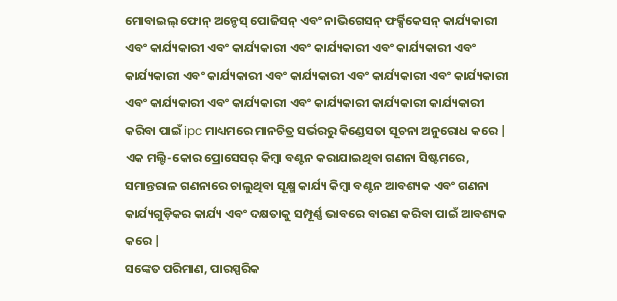ମୋବାଇଲ୍ ଫୋନ୍ ଅନ୍ଡେସ୍ ପୋଜିସନ୍ ଏବଂ ନାଭିଗେସନ୍ ଫର୍କ୍ସିକେସନ୍ କାର୍ଯ୍ୟକାରୀ ଏବଂ କାର୍ଯ୍ୟକାରୀ ଏବଂ କାର୍ଯ୍ୟକାରୀ ଏବଂ କାର୍ଯ୍ୟକାରୀ ଏବଂ କାର୍ଯ୍ୟକାରୀ ଏବଂ କାର୍ଯ୍ୟକାରୀ ଏବଂ କାର୍ଯ୍ୟକାରୀ ଏବଂ କାର୍ଯ୍ୟକାରୀ ଏବଂ କାର୍ଯ୍ୟକାରୀ ଏବଂ କାର୍ଯ୍ୟକାରୀ ଏବଂ କାର୍ଯ୍ୟକାରୀ ଏବଂ କାର୍ଯ୍ୟକାରୀ ଏବଂ କାର୍ଯ୍ୟକାରୀ କାର୍ଯ୍ୟକାରୀ କାର୍ଯ୍ୟକାରୀ କରିବା ପାଇଁ ipc ମାଧ୍ୟମରେ ମାନଚିତ୍ର ସର୍ଭରରୁ କିଣ୍ଡେସତା ସୂଚନା ଅନୁରୋଧ କରେ |
ଏକ ମଲ୍ଟି-କୋର ପ୍ରୋସେସର୍ କିମ୍ବା ବଣ୍ଟନ କରାଯାଇଥିବା ଗଣନା ସିଷ୍ଟମରେ, ସମାନ୍ତରାଳ ଗଣନାରେ ଚାଲୁଥିବା ସୂକ୍ଷ୍ମ କାର୍ଯ୍ୟ କିମ୍ବା ବଣ୍ଟନ ଆବଶ୍ୟକ ଏବଂ ଗଣନା କାର୍ଯ୍ୟଗୁଡ଼ିକର କାର୍ଯ୍ୟ ଏବଂ ଦକ୍ଷତାକୁ ସମ୍ପୂର୍ଣ୍ଣ ଭାବରେ ବାରଣ କରିବା ପାଇଁ ଆବଶ୍ୟକ କରେ |
ସଙ୍କେତ ପରିମାଣ, ପାରସ୍ପରିକ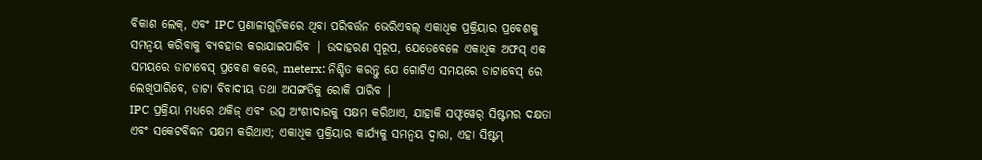ବିକାଶ ଲେକ୍, ଏବଂ IPC ପ୍ରଣାଳୀଗୁଡ଼ିକରେ ଥିବା ପରିବର୍ତ୍ତନ ଭେରିଏବଲ୍ ଏକାଧିକ ପ୍ରକ୍ରିୟାର ପ୍ରବେଶକୁ ସମନ୍ୱୟ କରିବାକୁ ବ୍ୟବହାର କରାଯାଇପାରିବ | ଉଦାହରଣ ସ୍ୱରୂପ, ଯେତେବେଳେ ଏକାଧିକ ଅଫସ୍ ଏକ ସମୟରେ ଡାଟାବେସ୍ ପ୍ରବେଶ କରେ, meterx: ନିଶ୍ଚିତ କରନ୍ତୁ ଯେ ଗୋଟିଏ ସମୟରେ ଡାଟାବେସ୍ ରେ ଲେଖିପାରିବେ, ଡାଟା ବିବାଦୀୟ ତଥା ଅସଙ୍ଗତିକୁ ରୋକି ପାରିବ |
IPC ପ୍ରକ୍ରିୟା ମଧ୍ୟରେ ଥକିଜ୍ ଏବଂ ଉତ୍ସ ଅଂଶୀଦାରକୁ ସକ୍ଷମ କରିଥାଏ, ଯାହାକି ସଫ୍ଟୱେର୍ ସିଷ୍ଟମର ଦକ୍ଷତା ଏବଂ ସକେଟବିଦ୍ଧନ ସକ୍ଷମ କରିଥାଏ; ଏକାଧିକ ପ୍ରକ୍ରିୟାର କାର୍ଯ୍ୟକୁ ସମନ୍ୱୟ ଦ୍ୱାରା, ଏହା ସିଷ୍ଟମ୍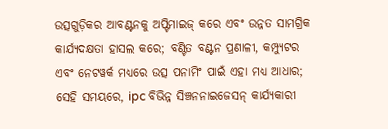ଉତ୍ସଗୁଡ଼ିକର ଆବଣ୍ଟନକୁ ଅପ୍ଟିମାଇଜ୍ କରେ ଏବଂ ଉନ୍ନତ ସାମଗ୍ରିକ କାର୍ଯ୍ୟଦକ୍ଷତା ହାସଲ କରେ; ବଣ୍ଟିତ ବଣ୍ଟନ ପ୍ରଣାଳୀ, କମ୍ପ୍ୟୁଟର ଏବଂ ନେଟୱର୍କ ମଧ୍ୟରେ ଉତ୍ସ ପନାମିଂ ପାଇଁ ଏହା ମଧ୍ୟ ଆଧାର; ସେହି ସମୟରେ, ipc ବିଭିନ୍ନ ସିଞ୍ଚନନାଇଜେସନ୍ କାର୍ଯ୍ୟକାରୀ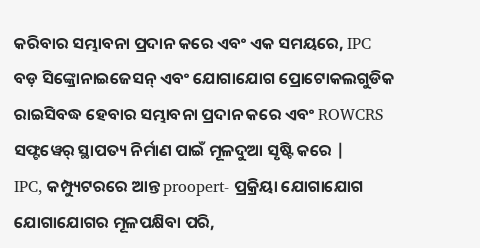କରିବାର ସମ୍ଭାବନା ପ୍ରଦାନ କରେ ଏବଂ ଏକ ସମୟରେ, IPC ବଡ଼ ସିଙ୍କ୍ରୋନାଇଜେସନ୍ ଏବଂ ଯୋଗାଯୋଗ ପ୍ରୋଟୋକଲଗୁଡିକ ରାଇସିବଦ୍ଧ ହେବାର ସମ୍ଭାବନା ପ୍ରଦାନ କରେ ଏବଂ ROWCRS ସଫ୍ଟୱେର୍ ସ୍ଥାପତ୍ୟ ନିର୍ମାଣ ପାଇଁ ମୂଳଦୁଆ ସୃଷ୍ଟି କରେ |
IPC, କମ୍ପ୍ୟୁଟରରେ ଆନ୍ତ proopert- ପ୍ରକ୍ରିୟା ଯୋଗାଯୋଗ ଯୋଗାଯୋଗର ମୂଳପକ୍ଷିବା ପରି,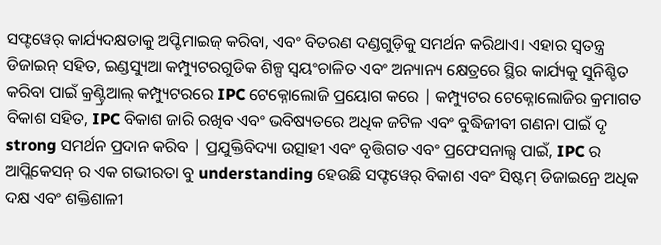ସଫ୍ଟୱେର୍ କାର୍ଯ୍ୟଦକ୍ଷତାକୁ ଅପ୍ଟିମାଇଜ୍ କରିବା, ଏବଂ ବିତରଣ ଦଣ୍ଡଗୁଡ଼ିକୁ ସମର୍ଥନ କରିଥାଏ। ଏହାର ସ୍ୱତନ୍ତ୍ର ଡିଜାଇନ୍ ସହିତ, ଇଣ୍ଡସ୍ୟୁଆ କମ୍ପ୍ୟୁଟରଗୁଡିକ ଶିଳ୍ପ ସ୍ୱୟଂଚାଳିତ ଏବଂ ଅନ୍ୟାନ୍ୟ କ୍ଷେତ୍ରରେ ସ୍ଥିର କାର୍ଯ୍ୟକୁ ସୁନିଶ୍ଚିତ କରିବା ପାଇଁ କ୍ରଣ୍ଟ୍ରିଆଲ୍ କମ୍ପ୍ୟୁଟରରେ IPC ଟେକ୍ନୋଲୋଜି ପ୍ରୟୋଗ କରେ | କମ୍ପ୍ୟୁଟର ଟେକ୍ନୋଲୋଜିର କ୍ରମାଗତ ବିକାଶ ସହିତ, IPC ବିକାଶ ଜାରି ରଖିବ ଏବଂ ଭବିଷ୍ୟତରେ ଅଧିକ ଜଟିଳ ଏବଂ ବୁଦ୍ଧିଜୀବୀ ଗଣନା ପାଇଁ ଦୃ strong ସମର୍ଥନ ପ୍ରଦାନ କରିବ | ପ୍ରଯୁକ୍ତିବିଦ୍ୟା ଉତ୍ସାହୀ ଏବଂ ବୃତ୍ତିଗତ ଏବଂ ପ୍ରଫେସନାଲ୍ସ ପାଇଁ, IPC ର ଆପ୍ଲିକେସନ୍ ର ଏକ ଗଭୀରତା ବୁ understanding ହେଉଛି ସଫ୍ଟୱେର୍ ବିକାଶ ଏବଂ ସିଷ୍ଟମ୍ ଡିଜାଇନ୍ରେ ଅଧିକ ଦକ୍ଷ ଏବଂ ଶକ୍ତିଶାଳୀ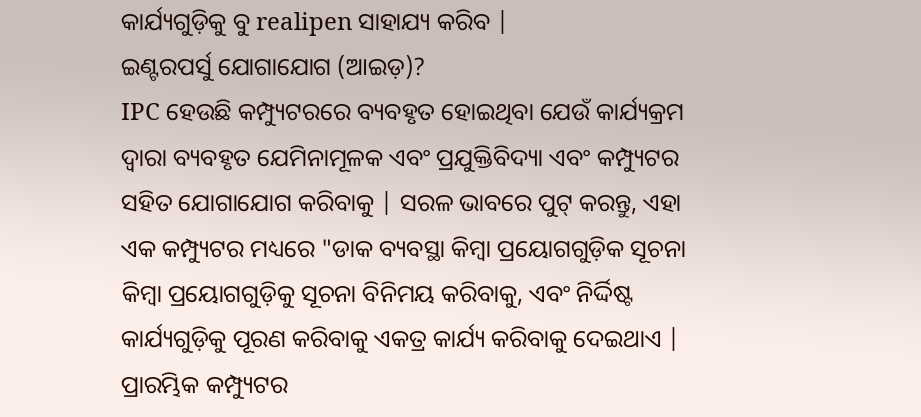କାର୍ଯ୍ୟଗୁଡ଼ିକୁ ବୁ realipen ସାହାଯ୍ୟ କରିବ |
ଇଣ୍ଟରପର୍ସୁ ଯୋଗାଯୋଗ (ଆଇଡ଼)?
IPC ହେଉଛି କମ୍ପ୍ୟୁଟରରେ ବ୍ୟବହୃତ ହୋଇଥିବା ଯେଉଁ କାର୍ଯ୍ୟକ୍ରମ ଦ୍ୱାରା ବ୍ୟବହୃତ ଯେମିନାମୂଳକ ଏବଂ ପ୍ରଯୁକ୍ତିବିଦ୍ୟା ଏବଂ କମ୍ପ୍ୟୁଟର ସହିତ ଯୋଗାଯୋଗ କରିବାକୁ | ସରଳ ଭାବରେ ପୁଟ୍ କରନ୍ତୁ, ଏହା ଏକ କମ୍ପ୍ୟୁଟର ମଧ୍ୟରେ "ଡାକ ବ୍ୟବସ୍ଥା କିମ୍ବା ପ୍ରୟୋଗଗୁଡ଼ିକ ସୂଚନା କିମ୍ବା ପ୍ରୟୋଗଗୁଡ଼ିକୁ ସୂଚନା ବିନିମୟ କରିବାକୁ, ଏବଂ ନିର୍ଦ୍ଦିଷ୍ଟ କାର୍ଯ୍ୟଗୁଡ଼ିକୁ ପୂରଣ କରିବାକୁ ଏକତ୍ର କାର୍ଯ୍ୟ କରିବାକୁ ଦେଇଥାଏ |
ପ୍ରାରମ୍ଭିକ କମ୍ପ୍ୟୁଟର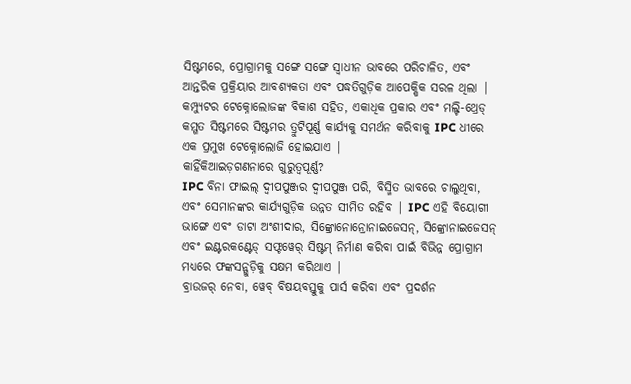ସିଷ୍ଟମରେ, ପ୍ରୋଗ୍ରାମକୁ ସଙ୍ଗେ ସଙ୍ଗେ ସ୍ୱାଧୀନ ଭାବରେ ପରିଚାଳିତ, ଏବଂ ଆନ୍ତରିକ ପ୍ରକ୍ରିୟାର ଆବଶ୍ୟକତା ଏବଂ ପଦ୍ଧତିଗୁଡ଼ିକ ଆପେକ୍ଷିକ ସରଳ ଥିଲା | କମ୍ପ୍ୟୁଟର ଟେକ୍ନୋଲୋଜଙ୍କ ବିକାଶ ସହିତ, ଏକାଧିକ ପ୍ରକାର ଏବଂ ମଲ୍ଟି-ଥ୍ରେଡ୍ କମ୍ଗତ ସିଷ୍ଟମରେ ସିଷ୍ଟମର ତ୍ରୁଟିପୂର୍ଣ୍ଣ କାର୍ଯ୍ୟକୁ ସମର୍ଥନ କରିବାକୁ IPC ଧୀରେ ଏକ ପ୍ରମୁଖ ଟେକ୍ନୋଲୋଜି ହୋଇଯାଏ |
କାହିଁକିଆଇଡ଼ଗଣନାରେ ଗୁରୁତ୍ୱପୂର୍ଣ୍ଣ?
IPC ବିନା ଫାଇଲ୍ ଦ୍ୱୀପପୁଞ୍ଜର ଦ୍ୱୀପପୁଞ୍ଜ ପରି, ବିସ୍ମିତ ଭାବରେ ଚାଲୁଥିବା, ଏବଂ ସେମାନଙ୍କର କାର୍ଯ୍ୟଗୁଡ଼ିକ ଉନ୍ନତ ସୀମିତ ରହିବ | IPC ଏହି ବିୟୋଗୀ ଭାଙ୍ଗେ ଏବଂ ଡାଟା ଅଂଶୀଦାର, ସିଙ୍କ୍ରୋନୋନ୍ରୋନାଇଜେସନ୍, ସିଙ୍କ୍ରୋନାଇଜେସନ୍ ଏବଂ ଇଣ୍ଟରକଣ୍ଟେଡ୍ ସଫ୍ଟୱେର୍ ସିଷ୍ଟମ୍ ନିର୍ମାଣ କରିବା ପାଇଁ ବିଭିନ୍ନ ପ୍ରୋଗ୍ରାମ ମଧ୍ୟରେ ଫଙ୍କସନ୍ଗୁଡ଼ିକୁ ସକ୍ଷମ କରିଥାଏ |
ବ୍ରାଉଜର୍ ନେବା, ୱେବ୍ ବିଷୟବସ୍ତୁକୁ ପାର୍ସ କରିବା ଏବଂ ପ୍ରଦର୍ଶନ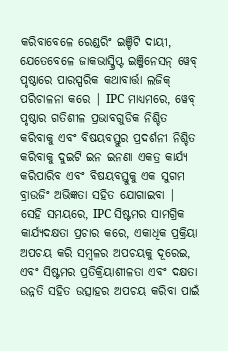କରିବାବେଳେ ରେଣ୍ଡରିଂ ଇଞ୍ଚିଟି ଦାୟୀ, ଯେତେବେଳେ ଜାକଭାସ୍କ୍ରିପ୍ଟ ଇଞ୍ଜିନେସନ୍ ୱେବ୍ ପୃଷ୍ଠାରେ ପାରସ୍ପରିକ କଥାବାର୍ତ୍ତା ଲଜିକ୍ ପରିଚାଳନା କରେ | IPC ମାଧ୍ୟମରେ, ୱେବ୍ ପୃଷ୍ଠାର ଗତିଶୀଳ ପ୍ରଭାବଗୁଡିକ ନିଶ୍ଚିତ କରିବାକୁ ଏବଂ ବିଷୟବସ୍ତୁର ପ୍ରଦର୍ଶନୀ ନିଶ୍ଚିତ କରିବାକୁ ଦୁଇଟି ଇନ ଇନଣା ଏକତ୍ର କାର୍ଯ୍ୟ କରିପାରିବ ଏବଂ ବିଷୟବସ୍ତୁକୁ ଏକ ସୁଗମ ବ୍ରାଉଜିଂ ଅଭିଜ୍ଞତା ସହିତ ଯୋଗାଇବା | ସେହି ସମୟରେ, IPC ସିଷ୍ଟମର ସାମଗ୍ରିକ କାର୍ଯ୍ୟଦକ୍ଷତା ପ୍ରଚାର କରେ, ଏକାଧିକ ପ୍ରକ୍ରିୟା ଅପଚୟ କରି ସମ୍ବଳର ଅପଚୟକୁ ଦୂରେଇ, ଏବଂ ସିଷ୍ଟମର ପ୍ରତିକ୍ରିୟାଶୀଳତା ଏବଂ ଦକ୍ଷତା ଉନ୍ନତି ସହିତ ଉତ୍ସାହର ଅପଚୟ କରିବା ପାଇଁ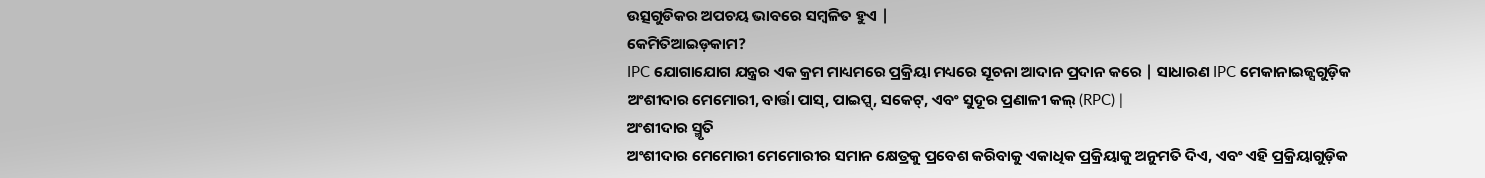ଉତ୍ସଗୁଡିକର ଅପଚୟ ଭାବରେ ସମ୍ବଳିତ ହୁଏ |
କେମିତିଆଇଡ଼କାମ?
IPC ଯୋଗାଯୋଗ ଯନ୍ତ୍ରର ଏକ କ୍ରମ ମାଧ୍ୟମରେ ପ୍ରକ୍ରିୟା ମଧ୍ୟରେ ସୂଚନା ଆଦାନ ପ୍ରଦାନ କରେ | ସାଧାରଣ IPC ମେକାନାଇଜ୍ସଗୁଡ଼ିକ ଅଂଶୀଦାର ମେମୋରୀ, ବାର୍ତ୍ତା ପାସ୍, ପାଇପ୍ସ୍, ସକେଟ୍, ଏବଂ ସୁଦୂର ପ୍ରଣାଳୀ କଲ୍ (RPC) |
ଅଂଶୀଦାର ସ୍ମୃତି
ଅଂଶୀଦାର ମେମୋରୀ ମେମୋରୀର ସମାନ କ୍ଷେତ୍ରକୁ ପ୍ରବେଶ କରିବାକୁ ଏକାଧିକ ପ୍ରକ୍ରିୟାକୁ ଅନୁମତି ଦିଏ, ଏବଂ ଏହି ପ୍ରକ୍ରିୟାଗୁଡ଼ିକ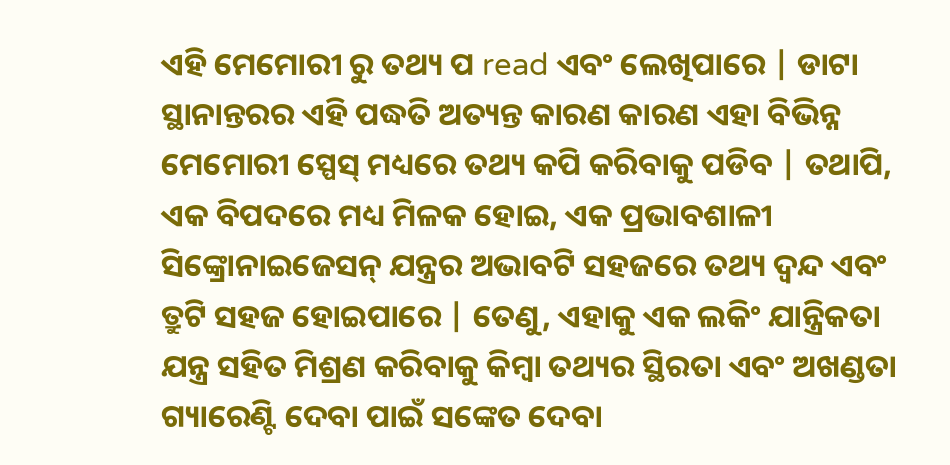ଏହି ମେମୋରୀ ରୁ ତଥ୍ୟ ପ read ଏବଂ ଲେଖିପାରେ | ଡାଟା ସ୍ଥାନାନ୍ତରର ଏହି ପଦ୍ଧତି ଅତ୍ୟନ୍ତ କାରଣ କାରଣ ଏହା ବିଭିନ୍ନ ମେମୋରୀ ସ୍ପେସ୍ ମଧ୍ୟରେ ତଥ୍ୟ କପି କରିବାକୁ ପଡିବ | ତଥାପି, ଏକ ବିପଦରେ ମଧ୍ୟ ମିଳକ ହୋଇ, ଏକ ପ୍ରଭାବଶାଳୀ ସିଙ୍କ୍ରୋନାଇଜେସନ୍ ଯନ୍ତ୍ରର ଅଭାବଟି ସହଜରେ ତଥ୍ୟ ଦ୍ୱନ୍ଦ ଏବଂ ତ୍ରୁଟି ସହଜ ହୋଇପାରେ | ତେଣୁ, ଏହାକୁ ଏକ ଲକିଂ ଯାନ୍ତ୍ରିକତା ଯନ୍ତ୍ର ସହିତ ମିଶ୍ରଣ କରିବାକୁ କିମ୍ବା ତଥ୍ୟର ସ୍ଥିରତା ଏବଂ ଅଖଣ୍ଡତା ଗ୍ୟାରେଣ୍ଟି ଦେବା ପାଇଁ ସଙ୍କେତ ଦେବା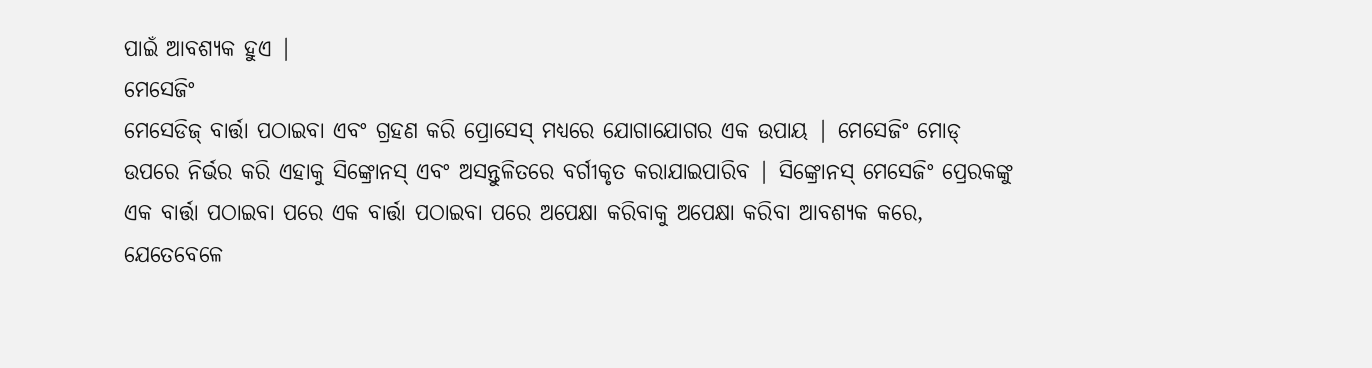ପାଇଁ ଆବଶ୍ୟକ ହୁଏ |
ମେସେଜିଂ
ମେସେଡିଜ୍ ବାର୍ତ୍ତା ପଠାଇବା ଏବଂ ଗ୍ରହଣ କରି ପ୍ରୋସେସ୍ ମଧ୍ୟରେ ଯୋଗାଯୋଗର ଏକ ଉପାୟ | ମେସେଜିଂ ମୋଡ୍ ଉପରେ ନିର୍ଭର କରି ଏହାକୁ ସିଙ୍କ୍ରୋନସ୍ ଏବଂ ଅସନ୍ତୁଳିତରେ ବର୍ଗୀକୃତ କରାଯାଇପାରିବ | ସିଙ୍କ୍ରୋନସ୍ ମେସେଜିଂ ପ୍ରେରକଙ୍କୁ ଏକ ବାର୍ତ୍ତା ପଠାଇବା ପରେ ଏକ ବାର୍ତ୍ତା ପଠାଇବା ପରେ ଅପେକ୍ଷା କରିବାକୁ ଅପେକ୍ଷା କରିବା ଆବଶ୍ୟକ କରେ, ଯେତେବେଳେ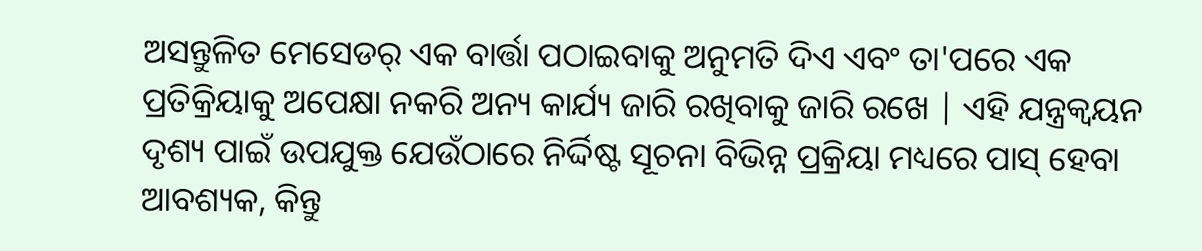ଅସନ୍ତୁଳିତ ମେସେଡର୍ ଏକ ବାର୍ତ୍ତା ପଠାଇବାକୁ ଅନୁମତି ଦିଏ ଏବଂ ତା'ପରେ ଏକ ପ୍ରତିକ୍ରିୟାକୁ ଅପେକ୍ଷା ନକରି ଅନ୍ୟ କାର୍ଯ୍ୟ ଜାରି ରଖିବାକୁ ଜାରି ରଖେ | ଏହି ଯନ୍ତ୍ରକ୍ୱୟନ ଦୃଶ୍ୟ ପାଇଁ ଉପଯୁକ୍ତ ଯେଉଁଠାରେ ନିର୍ଦ୍ଦିଷ୍ଟ ସୂଚନା ବିଭିନ୍ନ ପ୍ରକ୍ରିୟା ମଧ୍ୟରେ ପାସ୍ ହେବା ଆବଶ୍ୟକ, କିନ୍ତୁ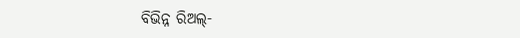ବିଭିନ୍ନ ରିଅଲ୍-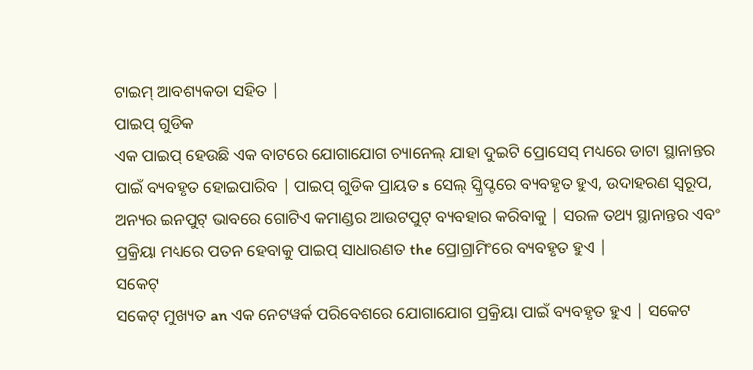ଟାଇମ୍ ଆବଶ୍ୟକତା ସହିତ |
ପାଇପ୍ ଗୁଡିକ
ଏକ ପାଇପ୍ ହେଉଛି ଏକ ବାଟରେ ଯୋଗାଯୋଗ ଚ୍ୟାନେଲ୍ ଯାହା ଦୁଇଟି ପ୍ରୋସେସ୍ ମଧ୍ୟରେ ଡାଟା ସ୍ଥାନାନ୍ତର ପାଇଁ ବ୍ୟବହୃତ ହୋଇପାରିବ | ପାଇପ୍ ଗୁଡିକ ପ୍ରାୟତ s ସେଲ୍ ସ୍କ୍ରିପ୍ଟରେ ବ୍ୟବହୃତ ହୁଏ, ଉଦାହରଣ ସ୍ୱରୂପ, ଅନ୍ୟର ଇନପୁଟ୍ ଭାବରେ ଗୋଟିଏ କମାଣ୍ଡର ଆଉଟପୁଟ୍ ବ୍ୟବହାର କରିବାକୁ | ସରଳ ତଥ୍ୟ ସ୍ଥାନାନ୍ତର ଏବଂ ପ୍ରକ୍ରିୟା ମଧ୍ୟରେ ପତନ ହେବାକୁ ପାଇପ୍ ସାଧାରଣତ the ପ୍ରୋଗ୍ରାମିଂରେ ବ୍ୟବହୃତ ହୁଏ |
ସକେଟ୍
ସକେଟ୍ ମୁଖ୍ୟତ an ଏକ ନେଟୱର୍କ ପରିବେଶରେ ଯୋଗାଯୋଗ ପ୍ରକ୍ରିୟା ପାଇଁ ବ୍ୟବହୃତ ହୁଏ | ସକେଟ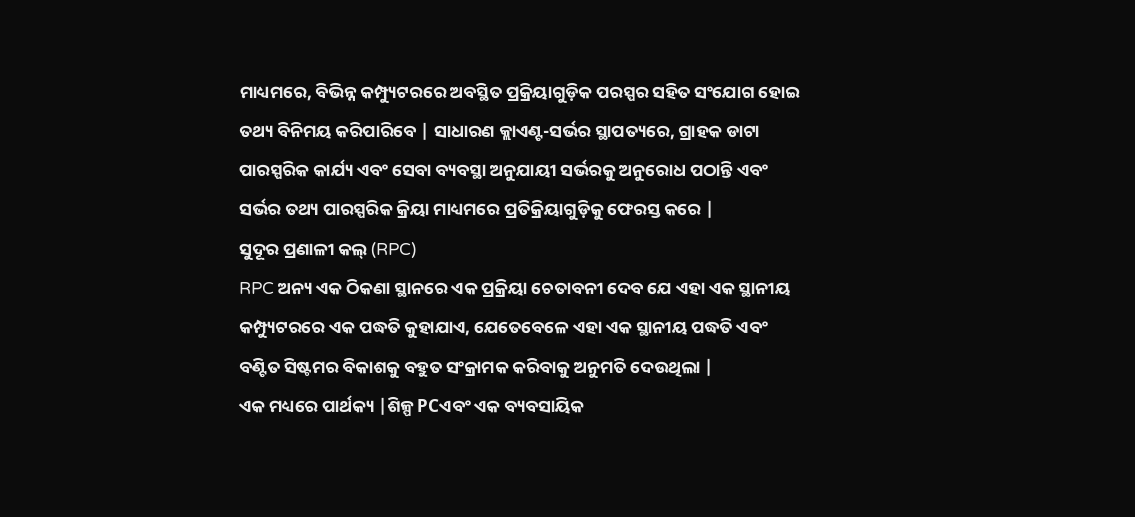ମାଧ୍ୟମରେ, ବିଭିନ୍ନ କମ୍ପ୍ୟୁଟରରେ ଅବସ୍ଥିତ ପ୍ରକ୍ରିୟାଗୁଡ଼ିକ ପରସ୍ପର ସହିତ ସଂଯୋଗ ହୋଇ ତଥ୍ୟ ବିନିମୟ କରିପାରିବେ | ସାଧାରଣ କ୍ଲାଏଣ୍ଟ-ସର୍ଭର ସ୍ଥାପତ୍ୟରେ, ଗ୍ରାହକ ଡାଟା ପାରସ୍ପରିକ କାର୍ଯ୍ୟ ଏବଂ ସେବା ବ୍ୟବସ୍ଥା ଅନୁଯାୟୀ ସର୍ଭରକୁ ଅନୁରୋଧ ପଠାନ୍ତି ଏବଂ ସର୍ଭର ତଥ୍ୟ ପାରସ୍ପରିକ କ୍ରିୟା ମାଧ୍ୟମରେ ପ୍ରତିକ୍ରିୟାଗୁଡ଼ିକୁ ଫେରସ୍ତ କରେ |
ସୁଦୂର ପ୍ରଣାଳୀ କଲ୍ (RPC)
RPC ଅନ୍ୟ ଏକ ଠିକଣା ସ୍ଥାନରେ ଏକ ପ୍ରକ୍ରିୟା ଚେତାବନୀ ଦେବ ଯେ ଏହା ଏକ ସ୍ଥାନୀୟ କମ୍ପ୍ୟୁଟରରେ ଏକ ପଦ୍ଧତି କୁହାଯାଏ, ଯେତେବେଳେ ଏହା ଏକ ସ୍ଥାନୀୟ ପଦ୍ଧତି ଏବଂ ବଣ୍ଟିତ ସିଷ୍ଟମର ବିକାଶକୁ ବହୁତ ସଂକ୍ରାମକ କରିବାକୁ ଅନୁମତି ଦେଉଥିଲା |
ଏକ ମଧ୍ୟରେ ପାର୍ଥକ୍ୟ |ଶିଳ୍ପ PCଏବଂ ଏକ ବ୍ୟବସାୟିକ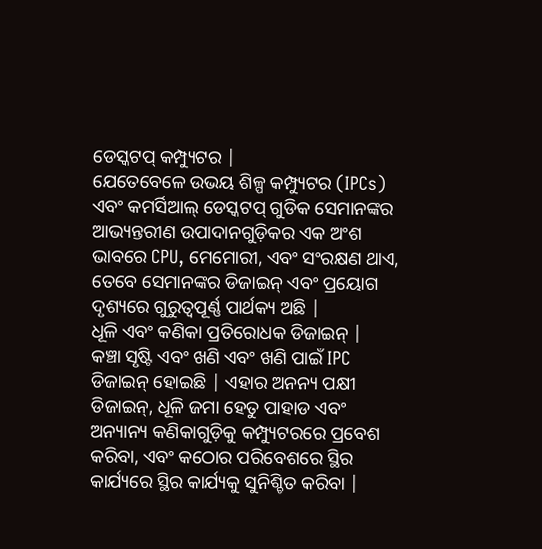ଡେସ୍କଟପ୍ କମ୍ପ୍ୟୁଟର |
ଯେତେବେଳେ ଉଭୟ ଶିଳ୍ପ କମ୍ପ୍ୟୁଟର (IPCs) ଏବଂ କମର୍ସିଆଲ୍ ଡେସ୍କଟପ୍ ଗୁଡିକ ସେମାନଙ୍କର ଆଭ୍ୟନ୍ତରୀଣ ଉପାଦାନଗୁଡ଼ିକର ଏକ ଅଂଶ ଭାବରେ CPU, ମେମୋରୀ, ଏବଂ ସଂରକ୍ଷଣ ଥାଏ, ତେବେ ସେମାନଙ୍କର ଡିଜାଇନ୍ ଏବଂ ପ୍ରୟୋଗ ଦୃଶ୍ୟରେ ଗୁରୁତ୍ୱପୂର୍ଣ୍ଣ ପାର୍ଥକ୍ୟ ଅଛି |
ଧୂଳି ଏବଂ କଣିକା ପ୍ରତିରୋଧକ ଡିଜାଇନ୍ |
କଞ୍ଚା ସୃଷ୍ଟି ଏବଂ ଖଣି ଏବଂ ଖଣି ପାଇଁ IPC ଡିଜାଇନ୍ ହୋଇଛି | ଏହାର ଅନନ୍ୟ ପକ୍ଷୀ ଡିଜାଇନ୍, ଧୂଳି ଜମା ହେତୁ ପାହାଡ ଏବଂ ଅନ୍ୟାନ୍ୟ କଣିକାଗୁଡ଼ିକୁ କମ୍ପ୍ୟୁଟରରେ ପ୍ରବେଶ କରିବା, ଏବଂ କଠୋର ପରିବେଶରେ ସ୍ଥିର କାର୍ଯ୍ୟରେ ସ୍ଥିର କାର୍ଯ୍ୟକୁ ସୁନିଶ୍ଚିତ କରିବା |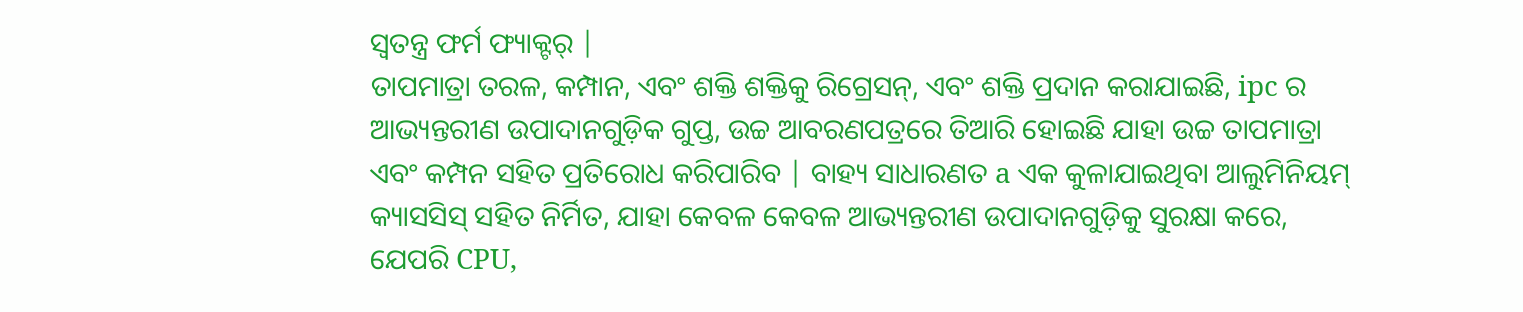ସ୍ୱତନ୍ତ୍ର ଫର୍ମ ଫ୍ୟାକ୍ଟର୍ |
ତାପମାତ୍ରା ତରଳ, କମ୍ପାନ, ଏବଂ ଶକ୍ତି ଶକ୍ତିକୁ ରିଗ୍ରେସନ୍, ଏବଂ ଶକ୍ତି ପ୍ରଦାନ କରାଯାଇଛି, ipc ର ଆଭ୍ୟନ୍ତରୀଣ ଉପାଦାନଗୁଡ଼ିକ ଗୁପ୍ତ, ଉଚ୍ଚ ଆବରଣପତ୍ରରେ ତିଆରି ହୋଇଛି ଯାହା ଉଚ୍ଚ ତାପମାତ୍ରା ଏବଂ କମ୍ପନ ସହିତ ପ୍ରତିରୋଧ କରିପାରିବ | ବାହ୍ୟ ସାଧାରଣତ a ଏକ କୁଳାଯାଇଥିବା ଆଲୁମିନିୟମ୍ କ୍ୟାସସିସ୍ ସହିତ ନିର୍ମିତ, ଯାହା କେବଳ କେବଳ ଆଭ୍ୟନ୍ତରୀଣ ଉପାଦାନଗୁଡ଼ିକୁ ସୁରକ୍ଷା କରେ, ଯେପରି CPU,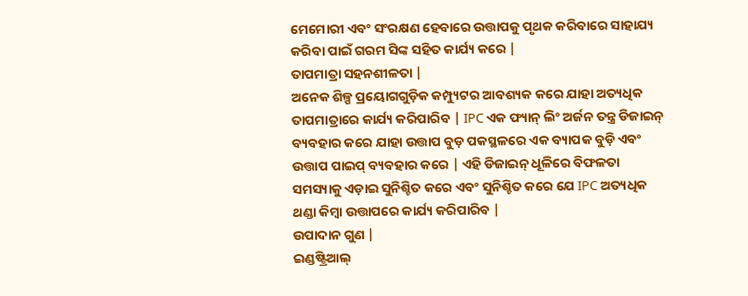ମେମୋରୀ ଏବଂ ସଂରକ୍ଷଣ ହେବାରେ ଉତ୍ତାପକୁ ପୃଥକ କରିବାରେ ସାହାଯ୍ୟ କରିବା ପାଇଁ ଗରମ ସିଙ୍କ ସହିତ କାର୍ଯ୍ୟ କରେ |
ତାପମାତ୍ରା ସହନଶୀଳତା |
ଅନେକ ଶିଳ୍ପ ପ୍ରୟୋଗଗୁଡ଼ିକ କମ୍ପ୍ୟୁଟର ଆବଶ୍ୟକ କରେ ଯାହା ଅତ୍ୟଧିକ ତାପମାତ୍ରାରେ କାର୍ଯ୍ୟ କରିପାରିବ | IPC ଏକ ଫ୍ୟାନ୍ ଲିଂ ଅର୍ଜନ ତନ୍ତ୍ର ଡିଜାଇନ୍ ବ୍ୟବହାର କରେ ଯାହା ଉତ୍ତାପ ବୁଡ଼ ପକସ୍ଥଳରେ ଏକ ବ୍ୟାପକ ବୁଡ଼ି ଏବଂ ଉତ୍ତାପ ପାଇପ୍ ବ୍ୟବହାର କରେ | ଏହି ଡିଜାଇନ୍ ଧୂଳିରେ ବିଫଳତା ସମସ୍ୟାକୁ ଏଡ଼ାଇ ସୁନିଶ୍ଚିତ କରେ ଏବଂ ସୁନିଶ୍ଚିତ କରେ ଯେ IPC ଅତ୍ୟଧିକ ଥଣ୍ଡା କିମ୍ବା ଉତ୍ତାପରେ କାର୍ଯ୍ୟ କରିପାରିବ |
ଉପାଦାନ ଗୁଣ |
ଇଣ୍ଡଷ୍ଟ୍ରିଆଲ୍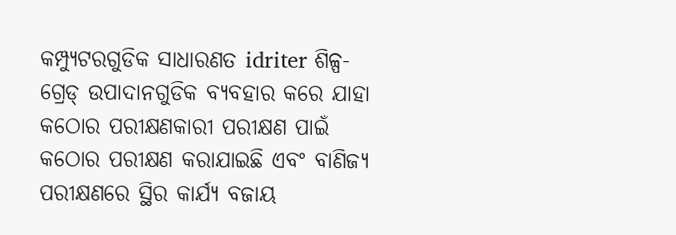କମ୍ପ୍ୟୁଟରଗୁଡିକ ସାଧାରଣତ idriter ଶିଳ୍ପ-ଗ୍ରେଡ୍ ଉପାଦାନଗୁଡିକ ବ୍ୟବହାର କରେ ଯାହା କଠୋର ପରୀକ୍ଷଣକାରୀ ପରୀକ୍ଷଣ ପାଇଁ କଠୋର ପରୀକ୍ଷଣ କରାଯାଇଛି ଏବଂ ବାଣିଜ୍ୟ ପରୀକ୍ଷଣରେ ସ୍ଥିର କାର୍ଯ୍ୟ ବଜାୟ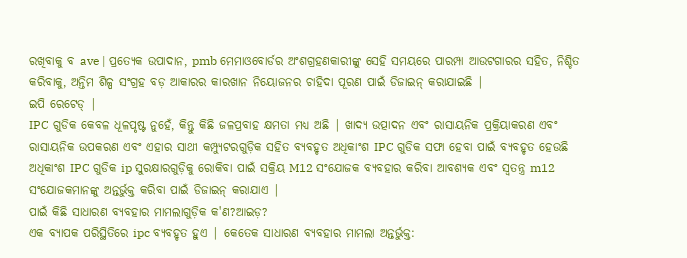ରଖିବାକୁ ବ ave | ପ୍ରତ୍ୟେକ ଉପାଦାନ, pmb ମେମାଓବୋର୍ଡର ଅଂଶଗ୍ରହଣକାରୀଙ୍କୁ ସେହି ସମୟରେ ପାରମ୍ପା ଆଉଟଗାରର ସହିତ, ନିଶ୍ଚିତ କରିବାକୁ, ଅନ୍ତିମ ଶିଳ୍ପ ସଂଗ୍ରହ ବଡ଼ ଆକାରର କାରଖାନ ନିୟୋଜନର ଚାହିଦା ପୂରଣ ପାଇଁ ଡିଜାଇନ୍ କରାଯାଇଛି |
ଇପି ରେଟେଡ୍ |
IPC ଗୁଡିକ କେବଳ ଧୂଳପୃଷ୍ଟ ନୁହେଁ, କିନ୍ତୁ କିଛି ଜଳପ୍ରବାହ କ୍ଷମତା ମଧ୍ୟ ଅଛି | ଖାଦ୍ୟ ଉତ୍ପାଦନ ଏବଂ ରାସାୟନିକ ପ୍ରକ୍ରିୟାକରଣ ଏବଂ ରାସାୟନିକ ଉପକରଣ ଏବଂ ଏହାର ସାଥୀ କମ୍ପ୍ୟୁଟରଗୁଡ଼ିକ ସହିତ ବ୍ୟବହୃତ ଅଧିକାଂଶ IPC ଗୁଡିକ ସଫା ହେବା ପାଇଁ ବ୍ୟବହୃତ ହେଉଛି ଅଧିକାଂଶ IPC ଗୁଡିକ ip ସୁରକ୍ଷାରଗୁଡ଼ିକୁ ରୋକିବା ପାଇଁ ସକ୍ରିୟ M12 ସଂଯୋଜକ ବ୍ୟବହାର କରିବା ଆବଶ୍ୟକ ଏବଂ ସ୍ୱତନ୍ତ୍ର m12 ସଂଯୋଜକମାନଙ୍କୁ ଅନ୍ତର୍ଭୁକ୍ତ କରିବା ପାଇଁ ଡିଜାଇନ୍ କରାଯାଏ |
ପାଇଁ କିଛି ସାଧାରଣ ବ୍ୟବହାର ମାମଲାଗୁଡ଼ିକ କ'ଣ?ଆଇଡ଼?
ଏକ ବ୍ୟାପକ ପରିସ୍ଥିତିରେ ipc ବ୍ୟବହୃତ ହୁଏ | କେତେକ ସାଧାରଣ ବ୍ୟବହାର ମାମଲା ଅନ୍ତର୍ଭୁକ୍ତ: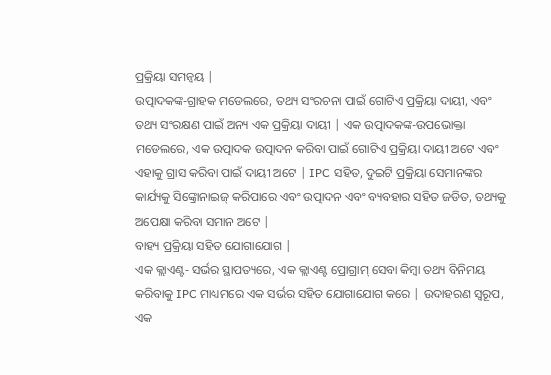ପ୍ରକ୍ରିୟା ସମନ୍ୱୟ |
ଉତ୍ପାଦକଙ୍କ-ଗ୍ରାହକ ମଡେଲରେ, ତଥ୍ୟ ସଂରଚନା ପାଇଁ ଗୋଟିଏ ପ୍ରକ୍ରିୟା ଦାୟୀ, ଏବଂ ତଥ୍ୟ ସଂରକ୍ଷଣ ପାଇଁ ଅନ୍ୟ ଏକ ପ୍ରକ୍ରିୟା ଦାୟୀ | ଏକ ଉତ୍ପାଦକଙ୍କ-ଉପଭୋକ୍ତା ମଡେଲରେ, ଏକ ଉତ୍ପାଦକ ଉତ୍ପାଦନ କରିବା ପାଇଁ ଗୋଟିଏ ପ୍ରକ୍ରିୟା ଦାୟୀ ଅଟେ ଏବଂ ଏହାକୁ ଗ୍ରାସ କରିବା ପାଇଁ ଦାୟୀ ଅଟେ | IPC ସହିତ, ଦୁଇଟି ପ୍ରକ୍ରିୟା ସେମାନଙ୍କର କାର୍ଯ୍ୟକୁ ସିଙ୍କ୍ରୋନାଇଜ୍ କରିପାରେ ଏବଂ ଉତ୍ପାଦନ ଏବଂ ବ୍ୟବହାର ସହିତ ଜଡିତ, ତଥ୍ୟକୁ ଅପେକ୍ଷା କରିବା ସମାନ ଅଟେ |
ବାହ୍ୟ ପ୍ରକ୍ରିୟା ସହିତ ଯୋଗାଯୋଗ |
ଏକ କ୍ଲାଏଣ୍ଟ- ସର୍ଭର ସ୍ଥାପତ୍ୟରେ, ଏକ କ୍ଲାଏଣ୍ଟ ପ୍ରୋଗ୍ରାମ୍ ସେବା କିମ୍ବା ତଥ୍ୟ ବିନିମୟ କରିବାକୁ IPC ମାଧ୍ୟମରେ ଏକ ସର୍ଭର ସହିତ ଯୋଗାଯୋଗ କରେ | ଉଦାହରଣ ସ୍ୱରୂପ, ଏକ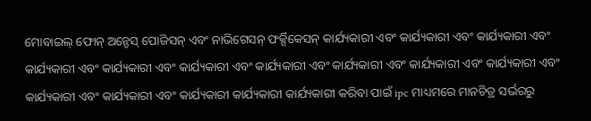ମୋବାଇଲ୍ ଫୋନ୍ ଅନ୍ଡେସ୍ ପୋଜିସନ୍ ଏବଂ ନାଭିଗେସନ୍ ଫର୍କ୍ସିକେସନ୍ କାର୍ଯ୍ୟକାରୀ ଏବଂ କାର୍ଯ୍ୟକାରୀ ଏବଂ କାର୍ଯ୍ୟକାରୀ ଏବଂ କାର୍ଯ୍ୟକାରୀ ଏବଂ କାର୍ଯ୍ୟକାରୀ ଏବଂ କାର୍ଯ୍ୟକାରୀ ଏବଂ କାର୍ଯ୍ୟକାରୀ ଏବଂ କାର୍ଯ୍ୟକାରୀ ଏବଂ କାର୍ଯ୍ୟକାରୀ ଏବଂ କାର୍ଯ୍ୟକାରୀ ଏବଂ କାର୍ଯ୍ୟକାରୀ ଏବଂ କାର୍ଯ୍ୟକାରୀ ଏବଂ କାର୍ଯ୍ୟକାରୀ କାର୍ଯ୍ୟକାରୀ କାର୍ଯ୍ୟକାରୀ କରିବା ପାଇଁ ipc ମାଧ୍ୟମରେ ମାନଚିତ୍ର ସର୍ଭରରୁ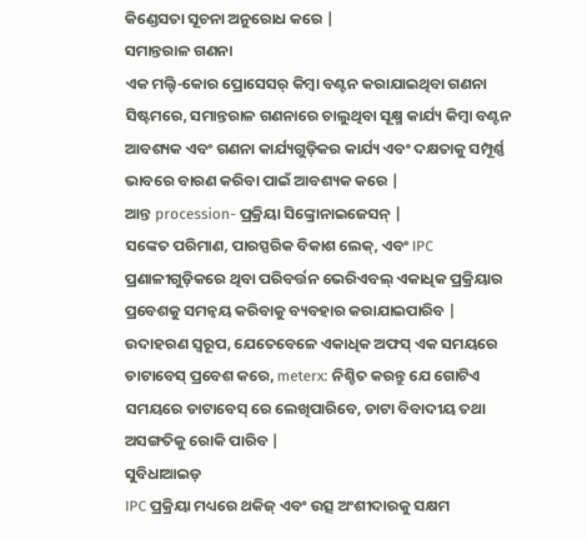କିଣ୍ଡେସତା ସୂଚନା ଅନୁରୋଧ କରେ |
ସମାନ୍ତରାଳ ଗଣନା
ଏକ ମଲ୍ଟି-କୋର ପ୍ରୋସେସର୍ କିମ୍ବା ବଣ୍ଟନ କରାଯାଇଥିବା ଗଣନା ସିଷ୍ଟମରେ, ସମାନ୍ତରାଳ ଗଣନାରେ ଚାଲୁଥିବା ସୂକ୍ଷ୍ମ କାର୍ଯ୍ୟ କିମ୍ବା ବଣ୍ଟନ ଆବଶ୍ୟକ ଏବଂ ଗଣନା କାର୍ଯ୍ୟଗୁଡ଼ିକର କାର୍ଯ୍ୟ ଏବଂ ଦକ୍ଷତାକୁ ସମ୍ପୂର୍ଣ୍ଣ ଭାବରେ ବାରଣ କରିବା ପାଇଁ ଆବଶ୍ୟକ କରେ |
ଆନ୍ତ procession- ପ୍ରକ୍ରିୟା ସିଙ୍କ୍ରୋନାଇଜେସନ୍ |
ସଙ୍କେତ ପରିମାଣ, ପାରସ୍ପରିକ ବିକାଶ ଲେକ୍, ଏବଂ IPC ପ୍ରଣାଳୀଗୁଡ଼ିକରେ ଥିବା ପରିବର୍ତ୍ତନ ଭେରିଏବଲ୍ ଏକାଧିକ ପ୍ରକ୍ରିୟାର ପ୍ରବେଶକୁ ସମନ୍ୱୟ କରିବାକୁ ବ୍ୟବହାର କରାଯାଇପାରିବ | ଉଦାହରଣ ସ୍ୱରୂପ, ଯେତେବେଳେ ଏକାଧିକ ଅଫସ୍ ଏକ ସମୟରେ ଡାଟାବେସ୍ ପ୍ରବେଶ କରେ, meterx: ନିଶ୍ଚିତ କରନ୍ତୁ ଯେ ଗୋଟିଏ ସମୟରେ ଡାଟାବେସ୍ ରେ ଲେଖିପାରିବେ, ଡାଟା ବିବାଦୀୟ ତଥା ଅସଙ୍ଗତିକୁ ରୋକି ପାରିବ |
ସୁବିଧାଆଇଡ଼
IPC ପ୍ରକ୍ରିୟା ମଧ୍ୟରେ ଥକିଜ୍ ଏବଂ ଉତ୍ସ ଅଂଶୀଦାରକୁ ସକ୍ଷମ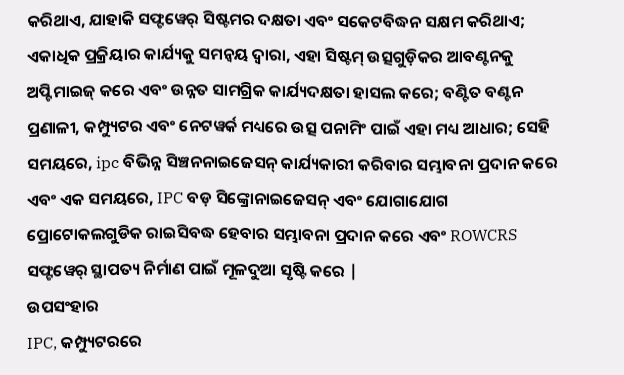କରିଥାଏ, ଯାହାକି ସଫ୍ଟୱେର୍ ସିଷ୍ଟମର ଦକ୍ଷତା ଏବଂ ସକେଟବିଦ୍ଧନ ସକ୍ଷମ କରିଥାଏ; ଏକାଧିକ ପ୍ରକ୍ରିୟାର କାର୍ଯ୍ୟକୁ ସମନ୍ୱୟ ଦ୍ୱାରା, ଏହା ସିଷ୍ଟମ୍ ଉତ୍ସଗୁଡ଼ିକର ଆବଣ୍ଟନକୁ ଅପ୍ଟିମାଇଜ୍ କରେ ଏବଂ ଉନ୍ନତ ସାମଗ୍ରିକ କାର୍ଯ୍ୟଦକ୍ଷତା ହାସଲ କରେ; ବଣ୍ଟିତ ବଣ୍ଟନ ପ୍ରଣାଳୀ, କମ୍ପ୍ୟୁଟର ଏବଂ ନେଟୱର୍କ ମଧ୍ୟରେ ଉତ୍ସ ପନାମିଂ ପାଇଁ ଏହା ମଧ୍ୟ ଆଧାର; ସେହି ସମୟରେ, ipc ବିଭିନ୍ନ ସିଞ୍ଚନନାଇଜେସନ୍ କାର୍ଯ୍ୟକାରୀ କରିବାର ସମ୍ଭାବନା ପ୍ରଦାନ କରେ ଏବଂ ଏକ ସମୟରେ, IPC ବଡ଼ ସିଙ୍କ୍ରୋନାଇଜେସନ୍ ଏବଂ ଯୋଗାଯୋଗ ପ୍ରୋଟୋକଲଗୁଡିକ ରାଇସିବଦ୍ଧ ହେବାର ସମ୍ଭାବନା ପ୍ରଦାନ କରେ ଏବଂ ROWCRS ସଫ୍ଟୱେର୍ ସ୍ଥାପତ୍ୟ ନିର୍ମାଣ ପାଇଁ ମୂଳଦୁଆ ସୃଷ୍ଟି କରେ |
ଉପସଂହାର
IPC, କମ୍ପ୍ୟୁଟରରେ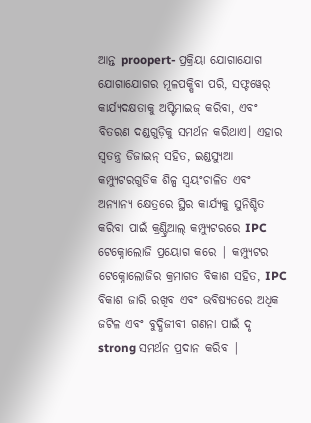ଆନ୍ତ proopert- ପ୍ରକ୍ରିୟା ଯୋଗାଯୋଗ ଯୋଗାଯୋଗର ମୂଳପକ୍ଷିବା ପରି, ସଫ୍ଟୱେର୍ କାର୍ଯ୍ୟଦକ୍ଷତାକୁ ଅପ୍ଟିମାଇଜ୍ କରିବା, ଏବଂ ବିତରଣ ଦଣ୍ଡଗୁଡ଼ିକୁ ସମର୍ଥନ କରିଥାଏ। ଏହାର ସ୍ୱତନ୍ତ୍ର ଡିଜାଇନ୍ ସହିତ, ଇଣ୍ଡସ୍ୟୁଆ କମ୍ପ୍ୟୁଟରଗୁଡିକ ଶିଳ୍ପ ସ୍ୱୟଂଚାଳିତ ଏବଂ ଅନ୍ୟାନ୍ୟ କ୍ଷେତ୍ରରେ ସ୍ଥିର କାର୍ଯ୍ୟକୁ ସୁନିଶ୍ଚିତ କରିବା ପାଇଁ କ୍ରଣ୍ଟ୍ରିଆଲ୍ କମ୍ପ୍ୟୁଟରରେ IPC ଟେକ୍ନୋଲୋଜି ପ୍ରୟୋଗ କରେ | କମ୍ପ୍ୟୁଟର ଟେକ୍ନୋଲୋଜିର କ୍ରମାଗତ ବିକାଶ ସହିତ, IPC ବିକାଶ ଜାରି ରଖିବ ଏବଂ ଭବିଷ୍ୟତରେ ଅଧିକ ଜଟିଳ ଏବଂ ବୁଦ୍ଧିଜୀବୀ ଗଣନା ପାଇଁ ଦୃ strong ସମର୍ଥନ ପ୍ରଦାନ କରିବ |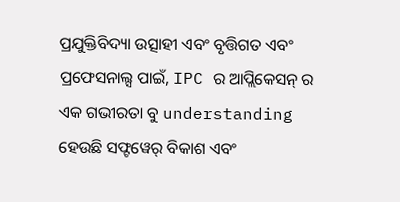ପ୍ରଯୁକ୍ତିବିଦ୍ୟା ଉତ୍ସାହୀ ଏବଂ ବୃତ୍ତିଗତ ଏବଂ ପ୍ରଫେସନାଲ୍ସ ପାଇଁ, IPC ର ଆପ୍ଲିକେସନ୍ ର ଏକ ଗଭୀରତା ବୁ understanding ହେଉଛି ସଫ୍ଟୱେର୍ ବିକାଶ ଏବଂ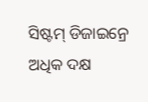ସିଷ୍ଟମ୍ ଡିଜାଇନ୍ରେ ଅଧିକ ଦକ୍ଷ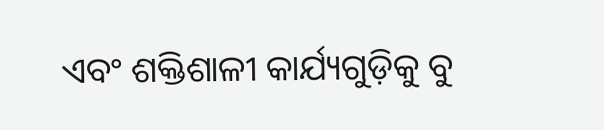ଏବଂ ଶକ୍ତିଶାଳୀ କାର୍ଯ୍ୟଗୁଡ଼ିକୁ ବୁ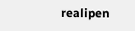realipen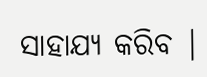ସାହାଯ୍ୟ କରିବ |